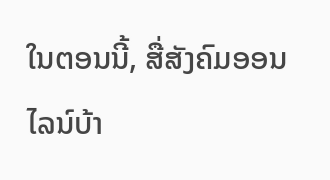ໃນຕອນນີ້, ສື່ສັງຄົມອອນໄລນ໌ບ້າ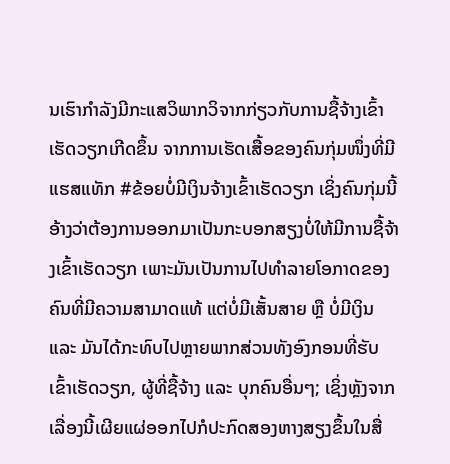ນເຮົາກຳລັງມີກະແສວິພາກວິຈາກກ່ຽວກັບການຊື້ຈ້າງເຂົ້າເຮັດວຽກເກີດຂຶ້ນ ຈາກການເຮັດເສື້ອຂອງຄົນກຸ່ມໜຶ່ງທີ່ມີແຮສແທັກ #ຂ້ອຍບໍ່ມີເງິນຈ້າງເຂົ້າເຮັດວຽກ ເຊິ່ງຄົນກຸ່ມນີ້ອ້າງວ່າຕ້ອງການອອກມາເປັນກະບອກສຽງບໍ່ໃຫ້ມີການຊື້ຈ້າງເຂົ້າເຮັດວຽກ ເພາະມັນເປັນການໄປທຳລາຍໂອກາດຂອງຄົນທີ່ມີຄວາມສາມາດແທ້ ແຕ່ບໍ່ມີເສັ້ນສາຍ ຫຼື ບໍ່ມີເງິນ ແລະ ມັນໄດ້ກະທົບໄປຫຼາຍພາກສ່ວນທັງອົງກອນທີ່ຮັບເຂົ້າເຮັດວຽກ, ຜູ້ທີ່ຊື້ຈ້າງ ແລະ ບຸກຄົນອື່ນໆ; ເຊິ່ງຫຼັງຈາກເລື່ອງນີ້ເຜີຍແຜ່ອອກໄປກໍປະກົດສອງຫາງສຽງຂຶ້ນໃນສື່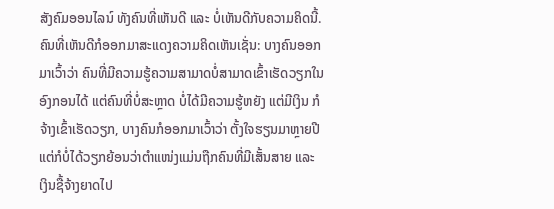ສັງຄົມອອນໄລນ໌ ທັງຄົນທີ່ເຫັນດີ ແລະ ບໍ່ເຫັນດີກັບຄວາມຄິດນີ້.
ຄົນທີ່ເຫັນດີກໍອອກມາສະແດງຄວາມຄິດເຫັນເຊັ່ນ: ບາງຄົນອອກມາເວົ້າວ່າ ຄົນທີ່ມີຄວາມຮູ້ຄວາມສາມາດບໍ່ສາມາດເຂົ້າເຮັດວຽກໃນອົງກອນໄດ້ ແຕ່ຄົນທີ່ບໍ່ສະຫຼາດ ບໍ່ໄດ້ມີຄວາມຮູ້ຫຍັງ ແຕ່ມີເງິນ ກໍຈ້າງເຂົ້າເຮັດວຽກ, ບາງຄົນກໍອອກມາເວົ້າວ່າ ຕັ້ງໃຈຮຽນມາຫຼາຍປີ ແຕ່ກໍບໍ່ໄດ້ວຽກຍ້ອນວ່າຕໍາແໜ່ງແມ່ນຖືກຄົນທີ່ມີເສັ້ນສາຍ ແລະ ເງິນຊື້ຈ້າງຍາດໄປ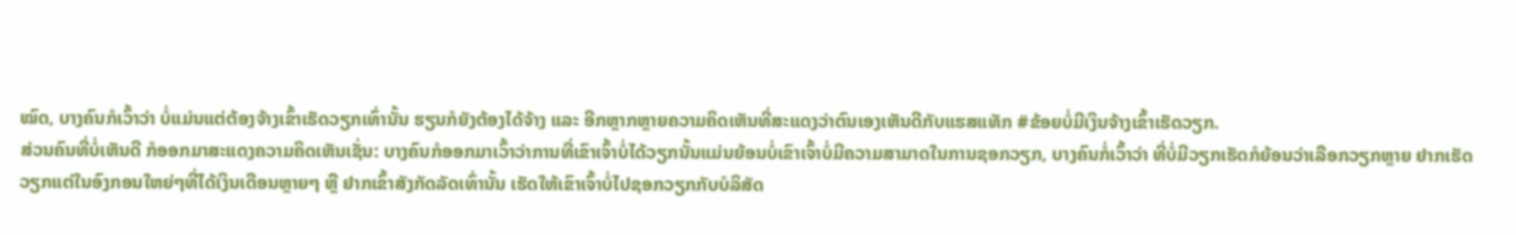ໝົດ, ບາງຄົນກໍເວົ້າວ່າ ບໍ່ແມ່ນແຕ່ຕ້ອງຈ້າງເຂົ້າເຮັດວຽກເທົ່ານັ້ນ ຮຽນກໍຍັງຕ້ອງໄດ້ຈ້າງ ແລະ ອີກຫຼາກຫຼາຍຄວາມຄິດເຫັນທີ່ສະແດງວ່າຕົນເອງເຫັນດີກັບແຮສແທັກ #ຂ້ອຍບໍ່ມີເງິນຈ້າງເຂົ້າເຮັດວຽກ.
ສ່ວນຄົນທີ່ບໍ່ເຫັນດີ ກໍອອກມາສະແດງຄວາມຄິດເຫັນເຊັ່ນ: ບາງຄົນກໍອອກມາເວົ້າວ່າການທີ່ເຂົາເຈົ້າບໍ່ໄດ້ວຽກນັ້ນແມ່ນຍ້ອນບໍ່ເຂົາເຈົ້າບໍ່ມີຄວາມສາມາດໃນການຊອກວຽກ, ບາງຄົນກໍ່ເວົ້າວ່າ ທີ່ບໍ່ມີວຽກເຮັດກໍຍ້ອນວ່າເລືອກວຽກຫຼາຍ ຢາກເຮັດວຽກແຕ່ໃນອົງກອນໃຫຍ່ໆທີ່ໄດ້ເງິນເດືອນຫຼາຍໆ ຫຼື ຢາກເຂົ້າສັງກັດລັດເທົ່ານັ້ນ ເຮັດໃຫ້ເຂົາເຈົ້າບໍ່ໄປຊອກວຽກກັບບໍລິສັດ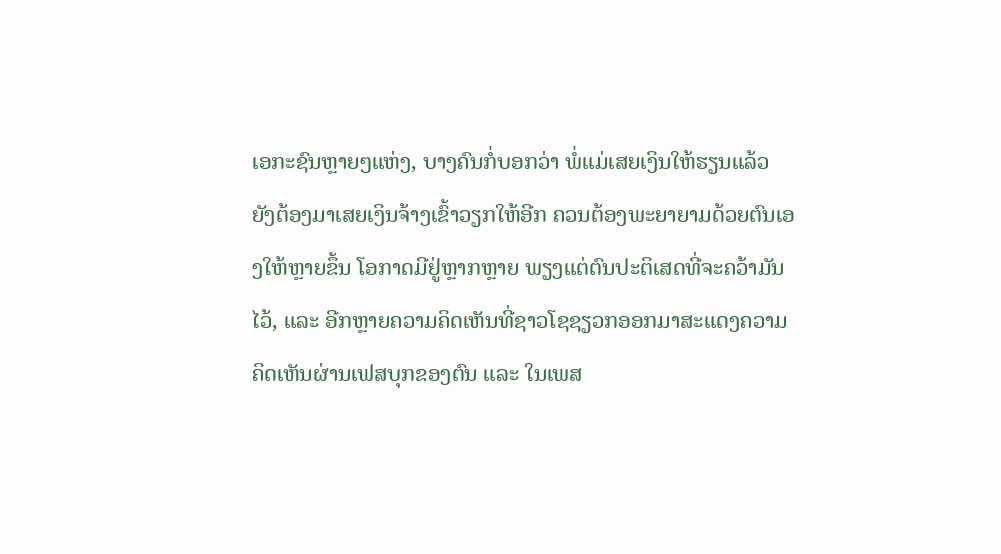ເອກະຊົນຫຼາຍໆແຫ່ງ, ບາງຄົນກໍ່ບອກວ່າ ພໍ່ແມ່ເສຍເງິນໃຫ້ຮຽນແລ້ວ ຍັງຕ້ອງມາເສຍເງິນຈ້າງເຂົ້າວຽກໃຫ້ອີກ ຄວນຕ້ອງພະຍາຍາມດ້ວຍຕົນເອງໃຫ້ຫຼາຍຂຶ້ນ ໂອກາດມີຢູ່ຫຼາກຫຼາຍ ພຽງແຕ່ຕົນປະຕິເສດທີ່ຈະຄວ້າມັນໄວ້, ແລະ ອີກຫຼາຍຄວາມຄິດເຫັນທີ່ຊາວໂຊຊຽວກອອກມາສະແດງຄວາມຄິດເຫັນຜ່ານເຟສບຸກຂອງຕົນ ແລະ ໃນເພສ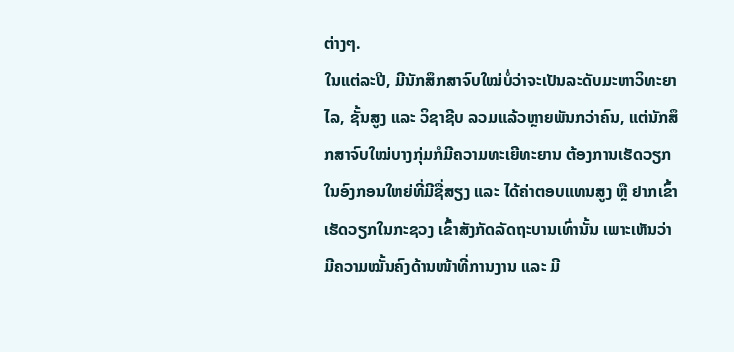ຕ່າງໆ.
ໃນແຕ່ລະປີ, ມີນັກສຶກສາຈົບໃໝ່ບໍ່ວ່າຈະເປັນລະດັບມະຫາວິທະຍາໄລ, ຊັ້ນສູງ ແລະ ວິຊາຊີບ ລວມແລ້ວຫຼາຍພັນກວ່າຄົນ, ແຕ່ນັກສຶກສາຈົບໃໝ່ບາງກຸ່ມກໍມີຄວາມທະເຍີທະຍານ ຕ້ອງການເຮັດວຽກໃນອົງກອນໃຫຍ່ທີ່ມີຊື່ສຽງ ແລະ ໄດ້ຄ່າຕອບແທນສູງ ຫຼື ຢາກເຂົ້າເຮັດວຽກໃນກະຊວງ ເຂົ້າສັງກັດລັດຖະບານເທົ່ານັ້ນ ເພາະເຫັນວ່າມີຄວາມໝັ້ນຄົງດ້ານໜ້າທີ່ການງານ ແລະ ມີ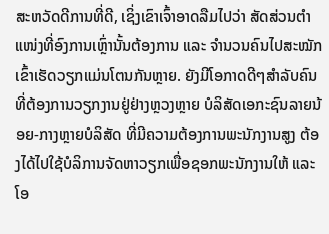ສະຫວັດດີການທີ່ດີ, ເຊິ່ງເຂົາເຈົ້າອາດລືມໄປວ່າ ສັດສ່ວນຕໍາແໜ່ງທີ່ອົງການເຫຼົ່ານັ້ນຕ້ອງການ ແລະ ຈໍານວນຄົນໄປສະໝັກເຂົ້າເຮັດວຽກແມ່ນໂຕນກັນຫຼາຍ. ຍັງມີໂອກາດດີໆສຳລັບຄົນທີ່ຕ້ອງການວຽກງານຢູ່ຢ່າງຫຼວງຫຼາຍ ບໍລິສັດເອກະຊົນລາຍນ້ອຍ-ກາງຫຼາຍບໍລິສັດ ທີ່ມີຄວາມຕ້ອງການພະນັກງານສູງ ຕ້ອງໄດ້ໄປໃຊ້ບໍລິການຈັດຫາວຽກເພື່ອຊອກພະນັກງານໃຫ້ ແລະ ໂອ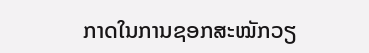ກາດໃນການຊອກສະໝັກວຽ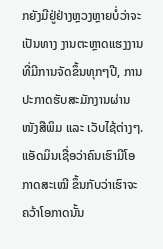ກຍັງມີຢູ່ຢ່າງຫຼວງຫຼາຍບໍ່ວ່າຈະເປັນທາງ ງານຕະຫຼາດແຮງງານທີ່ມີການຈັດຂຶ້ນທຸກໆປີ, ການປະກາດຮັບສະມັກງານຜ່ານໜັງສືພິມ ແລະ ເວັບໄຊ້ຕ່າງໆ. ແອັດມິນເຊື່ອວ່າຄົນເຮົາມີໂອກາດສະເໝີ ຂຶ້ນກັບວ່າເຮົາຈະຄວ້າໂອກາດນັ້ນ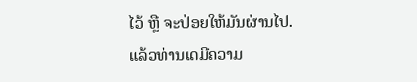ໄວ້ ຫຼື ຈະປ່ອຍໃຫ້ມັນຜ່ານໄປ.
ແລ້ວທ່ານເດມີຄວາມ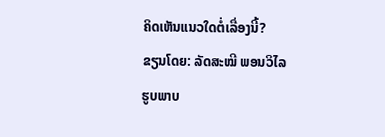ຄິດເຫັນແນວໃດຕໍ່ເລື່ອງນີ້?
ຂຽນໂດຍ: ລັດສະໝີ ພອນວິໄລ
ຮູບພາບ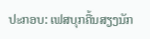ປະກອບ: ເຟສບຸກຄື້ນສຽງນັກ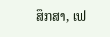ສຶກສາ, ເຟ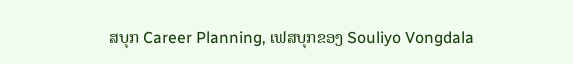ສບຸກ Career Planning, ເຟສບຸກຂອງ Souliyo Vongdala